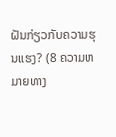ຝັນກ່ຽວກັບຄວາມຮຸນແຮງ? (8 ຄວາມຫມາຍທາງ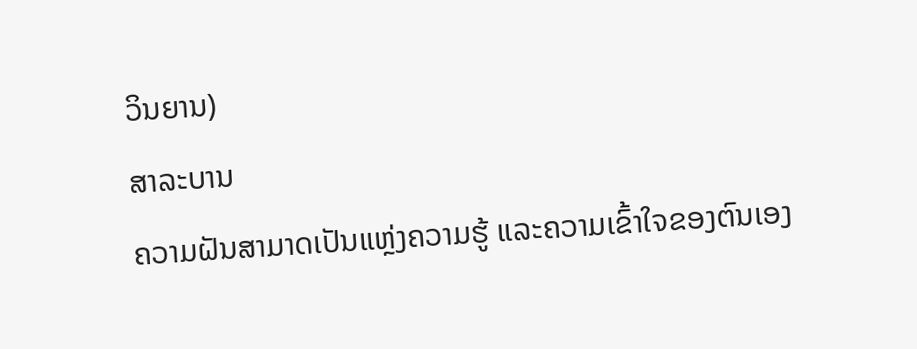ວິນຍານ)
ສາລະບານ
ຄວາມຝັນສາມາດເປັນແຫຼ່ງຄວາມຮູ້ ແລະຄວາມເຂົ້າໃຈຂອງຕົນເອງ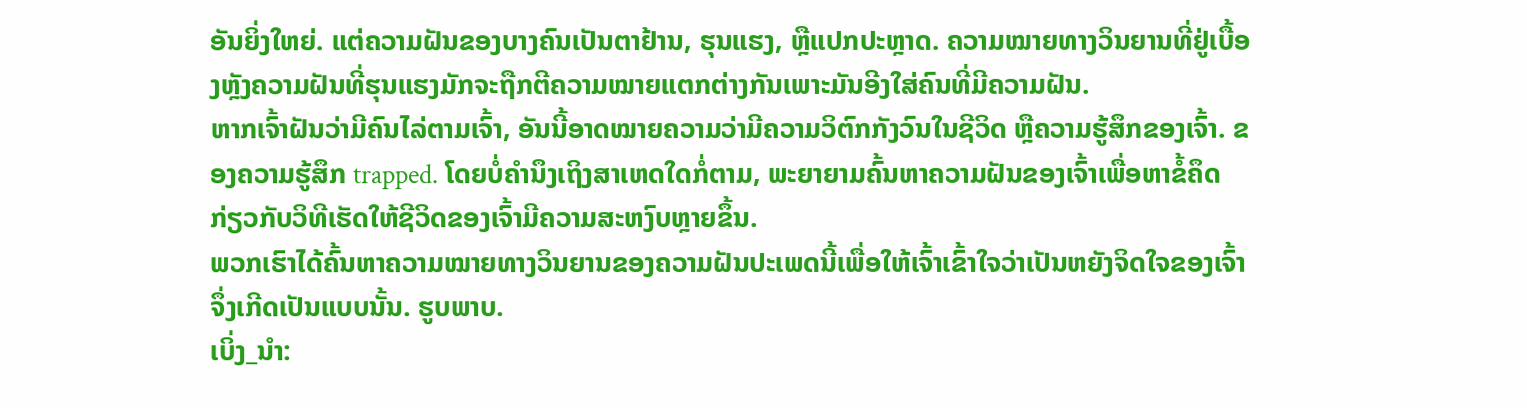ອັນຍິ່ງໃຫຍ່. ແຕ່ຄວາມຝັນຂອງບາງຄົນເປັນຕາຢ້ານ, ຮຸນແຮງ, ຫຼືແປກປະຫຼາດ. ຄວາມໝາຍທາງວິນຍານທີ່ຢູ່ເບື້ອງຫຼັງຄວາມຝັນທີ່ຮຸນແຮງມັກຈະຖືກຕີຄວາມໝາຍແຕກຕ່າງກັນເພາະມັນອີງໃສ່ຄົນທີ່ມີຄວາມຝັນ.
ຫາກເຈົ້າຝັນວ່າມີຄົນໄລ່ຕາມເຈົ້າ, ອັນນີ້ອາດໝາຍຄວາມວ່າມີຄວາມວິຕົກກັງວົນໃນຊີວິດ ຫຼືຄວາມຮູ້ສຶກຂອງເຈົ້າ. ຂອງຄວາມຮູ້ສຶກ trapped. ໂດຍບໍ່ຄໍານຶງເຖິງສາເຫດໃດກໍ່ຕາມ, ພະຍາຍາມຄົ້ນຫາຄວາມຝັນຂອງເຈົ້າເພື່ອຫາຂໍ້ຄຶດກ່ຽວກັບວິທີເຮັດໃຫ້ຊີວິດຂອງເຈົ້າມີຄວາມສະຫງົບຫຼາຍຂຶ້ນ.
ພວກເຮົາໄດ້ຄົ້ນຫາຄວາມໝາຍທາງວິນຍານຂອງຄວາມຝັນປະເພດນີ້ເພື່ອໃຫ້ເຈົ້າເຂົ້າໃຈວ່າເປັນຫຍັງຈິດໃຈຂອງເຈົ້າຈຶ່ງເກີດເປັນແບບນັ້ນ. ຮູບພາບ.
ເບິ່ງ_ນຳ: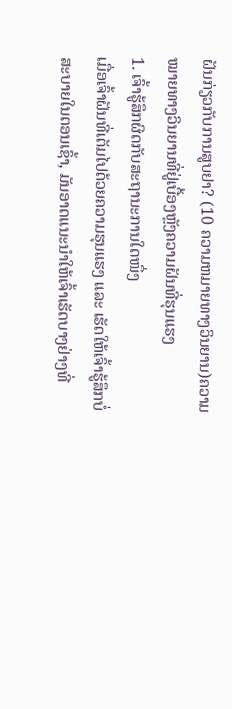ຝັນກ່ຽວກັບການສູບຢາ? (10 ຄວາມຫມາຍທາງວິນຍານ)ຄວາມໝາຍທາງວິນຍານທີ່ຢູ່ເບື້ອງຫຼັງຄວາມຝັນທີ່ຮຸນແຮງ
1. ເຈົ້າຮູ້ສຶກຜິດກັບສະຖານະການໃດໜຶ່ງ
ເມື່ອເຈົ້າຝັນທີ່ເຕັມໄປດ້ວຍຄວາມຮຸນແຮງ ແລະ ເຮັດໃຫ້ເຈົ້າຮູ້ສຶກບໍ່ສະບາຍໃນຕອນເຊົ້າ, ມັນອາດແນະນຳໃຫ້ເຈົ້າເຮັດບາງຢ່າງທີ່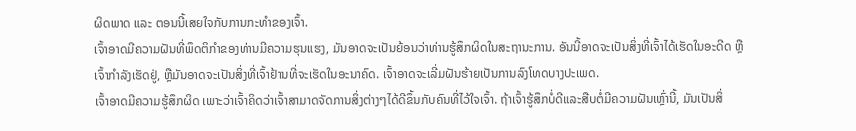ຜິດພາດ ແລະ ຕອນນີ້ເສຍໃຈກັບການກະທໍາຂອງເຈົ້າ.
ເຈົ້າອາດມີຄວາມຝັນທີ່ພຶດຕິກໍາຂອງທ່ານມີຄວາມຮຸນແຮງ, ມັນອາດຈະເປັນຍ້ອນວ່າທ່ານຮູ້ສຶກຜິດໃນສະຖານະການ. ອັນນີ້ອາດຈະເປັນສິ່ງທີ່ເຈົ້າໄດ້ເຮັດໃນອະດີດ ຫຼືເຈົ້າກຳລັງເຮັດຢູ່, ຫຼືມັນອາດຈະເປັນສິ່ງທີ່ເຈົ້າຢ້ານທີ່ຈະເຮັດໃນອະນາຄົດ. ເຈົ້າອາດຈະເລີ່ມຝັນຮ້າຍເປັນການລົງໂທດບາງປະເພດ.
ເຈົ້າອາດມີຄວາມຮູ້ສຶກຜິດ ເພາະວ່າເຈົ້າຄິດວ່າເຈົ້າສາມາດຈັດການສິ່ງຕ່າງໆໄດ້ດີຂຶ້ນກັບຄົນທີ່ໄວ້ໃຈເຈົ້າ. ຖ້າເຈົ້າຮູ້ສຶກບໍ່ດີແລະສືບຕໍ່ມີຄວາມຝັນເຫຼົ່ານີ້, ມັນເປັນສິ່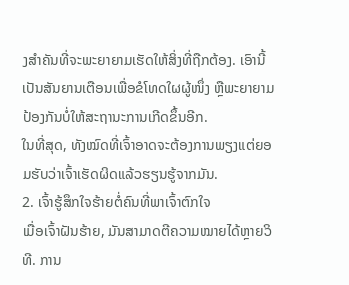ງສໍາຄັນທີ່ຈະພະຍາຍາມເຮັດໃຫ້ສິ່ງທີ່ຖືກຕ້ອງ. ເອົານີ້ເປັນສັນຍານເຕືອນເພື່ອຂໍໂທດໃຜຜູ້ໜຶ່ງ ຫຼືພະຍາຍາມປ້ອງກັນບໍ່ໃຫ້ສະຖານະການເກີດຂຶ້ນອີກ.
ໃນທີ່ສຸດ, ທັງໝົດທີ່ເຈົ້າອາດຈະຕ້ອງການພຽງແຕ່ຍອມຮັບວ່າເຈົ້າເຮັດຜິດແລ້ວຮຽນຮູ້ຈາກມັນ.
2. ເຈົ້າຮູ້ສຶກໃຈຮ້າຍຕໍ່ຄົນທີ່ພາເຈົ້າຕົກໃຈ
ເມື່ອເຈົ້າຝັນຮ້າຍ, ມັນສາມາດຕີຄວາມໝາຍໄດ້ຫຼາຍວິທີ. ການ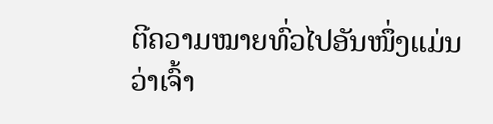ຕີຄວາມໝາຍທົ່ວໄປອັນໜຶ່ງແມ່ນວ່າເຈົ້າ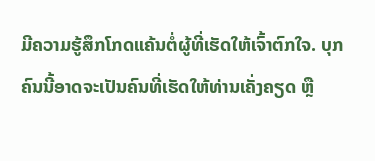ມີຄວາມຮູ້ສຶກໂກດແຄ້ນຕໍ່ຜູ້ທີ່ເຮັດໃຫ້ເຈົ້າຕົກໃຈ. ບຸກຄົນນີ້ອາດຈະເປັນຄົນທີ່ເຮັດໃຫ້ທ່ານເຄັ່ງຄຽດ ຫຼື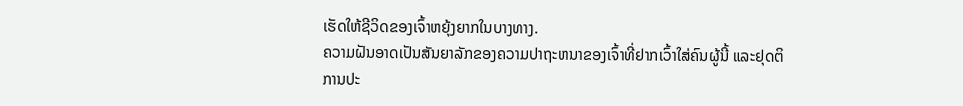ເຮັດໃຫ້ຊີວິດຂອງເຈົ້າຫຍຸ້ງຍາກໃນບາງທາງ.
ຄວາມຝັນອາດເປັນສັນຍາລັກຂອງຄວາມປາຖະຫນາຂອງເຈົ້າທີ່ຢາກເວົ້າໃສ່ຄົນຜູ້ນີ້ ແລະຢຸດຕິການປະ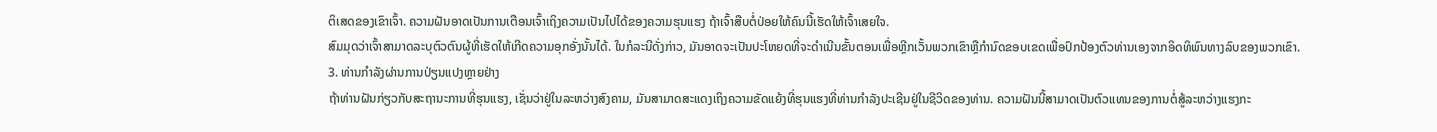ຕິເສດຂອງເຂົາເຈົ້າ. ຄວາມຝັນອາດເປັນການເຕືອນເຈົ້າເຖິງຄວາມເປັນໄປໄດ້ຂອງຄວາມຮຸນແຮງ ຖ້າເຈົ້າສືບຕໍ່ປ່ອຍໃຫ້ຄົນນີ້ເຮັດໃຫ້ເຈົ້າເສຍໃຈ.
ສົມມຸດວ່າເຈົ້າສາມາດລະບຸຕົວຕົນຜູ້ທີ່ເຮັດໃຫ້ເກີດຄວາມອຸກອັ່ງນັ້ນໄດ້. ໃນກໍລະນີດັ່ງກ່າວ, ມັນອາດຈະເປັນປະໂຫຍດທີ່ຈະດໍາເນີນຂັ້ນຕອນເພື່ອຫຼີກເວັ້ນພວກເຂົາຫຼືກໍານົດຂອບເຂດເພື່ອປົກປ້ອງຕົວທ່ານເອງຈາກອິດທິພົນທາງລົບຂອງພວກເຂົາ.
3. ທ່ານກໍາລັງຜ່ານການປ່ຽນແປງຫຼາຍຢ່າງ
ຖ້າທ່ານຝັນກ່ຽວກັບສະຖານະການທີ່ຮຸນແຮງ, ເຊັ່ນວ່າຢູ່ໃນລະຫວ່າງສົງຄາມ, ມັນສາມາດສະແດງເຖິງຄວາມຂັດແຍ້ງທີ່ຮຸນແຮງທີ່ທ່ານກໍາລັງປະເຊີນຢູ່ໃນຊີວິດຂອງທ່ານ. ຄວາມຝັນນີ້ສາມາດເປັນຕົວແທນຂອງການຕໍ່ສູ້ລະຫວ່າງແຮງກະ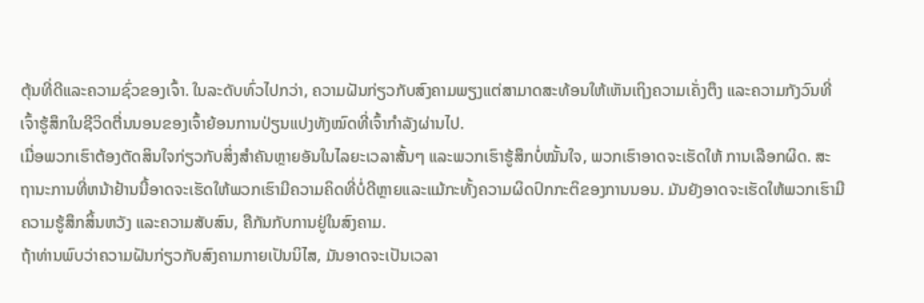ຕຸ້ນທີ່ດີແລະຄວາມຊົ່ວຂອງເຈົ້າ. ໃນລະດັບທົ່ວໄປກວ່າ, ຄວາມຝັນກ່ຽວກັບສົງຄາມພຽງແຕ່ສາມາດສະທ້ອນໃຫ້ເຫັນເຖິງຄວາມເຄັ່ງຕຶງ ແລະຄວາມກັງວົນທີ່ເຈົ້າຮູ້ສຶກໃນຊີວິດຕື່ນນອນຂອງເຈົ້າຍ້ອນການປ່ຽນແປງທັງໝົດທີ່ເຈົ້າກຳລັງຜ່ານໄປ.
ເມື່ອພວກເຮົາຕ້ອງຕັດສິນໃຈກ່ຽວກັບສິ່ງສຳຄັນຫຼາຍອັນໃນໄລຍະເວລາສັ້ນໆ ແລະພວກເຮົາຮູ້ສຶກບໍ່ໝັ້ນໃຈ, ພວກເຮົາອາດຈະເຮັດໃຫ້ ການເລືອກຜິດ. ສະຖານະການທີ່ຫນ້າຢ້ານນີ້ອາດຈະເຮັດໃຫ້ພວກເຮົາມີຄວາມຄິດທີ່ບໍ່ດີຫຼາຍແລະແມ້ກະທັ້ງຄວາມຜິດປົກກະຕິຂອງການນອນ. ມັນຍັງອາດຈະເຮັດໃຫ້ພວກເຮົາມີຄວາມຮູ້ສຶກສິ້ນຫວັງ ແລະຄວາມສັບສົນ, ຄືກັນກັບການຢູ່ໃນສົງຄາມ.
ຖ້າທ່ານພົບວ່າຄວາມຝັນກ່ຽວກັບສົງຄາມກາຍເປັນນິໄສ, ມັນອາດຈະເປັນເວລາ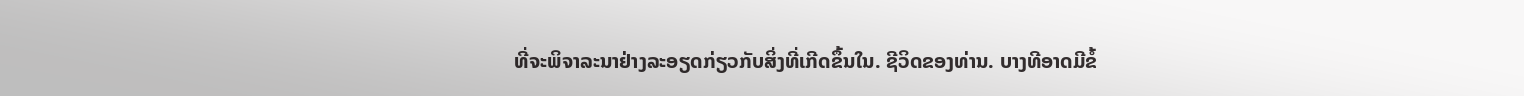ທີ່ຈະພິຈາລະນາຢ່າງລະອຽດກ່ຽວກັບສິ່ງທີ່ເກີດຂຶ້ນໃນ. ຊີວິດຂອງທ່ານ. ບາງທີອາດມີຂໍ້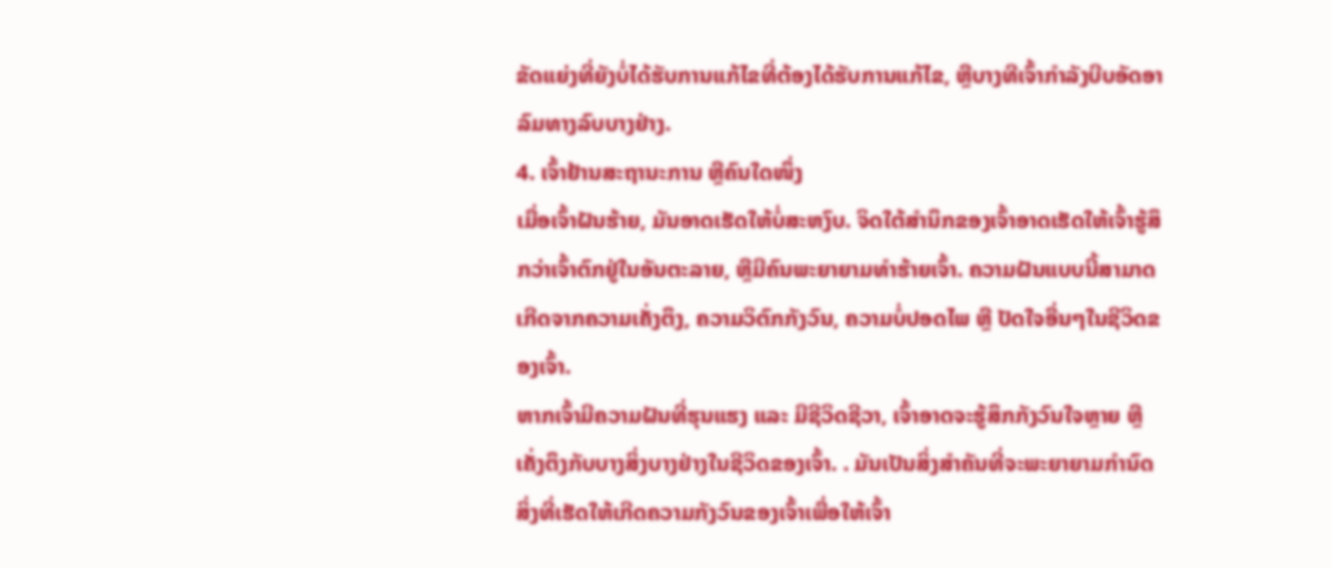ຂັດແຍ່ງທີ່ຍັງບໍ່ໄດ້ຮັບການແກ້ໄຂທີ່ຕ້ອງໄດ້ຮັບການແກ້ໄຂ, ຫຼືບາງທີເຈົ້າກໍາລັງບີບອັດອາລົມທາງລົບບາງຢ່າງ.
4. ເຈົ້າຢ້ານສະຖານະການ ຫຼືຄົນໃດໜຶ່ງ
ເມື່ອເຈົ້າຝັນຮ້າຍ, ມັນອາດເຮັດໃຫ້ບໍ່ສະຫງົບ. ຈິດໃຕ້ສຳນຶກຂອງເຈົ້າອາດເຮັດໃຫ້ເຈົ້າຮູ້ສຶກວ່າເຈົ້າຕົກຢູ່ໃນອັນຕະລາຍ, ຫຼືມີຄົນພະຍາຍາມທຳຮ້າຍເຈົ້າ. ຄວາມຝັນແບບນີ້ສາມາດເກີດຈາກຄວາມເຄັ່ງຕຶງ, ຄວາມວິຕົກກັງວົນ, ຄວາມບໍ່ປອດໄພ ຫຼື ປັດໃຈອື່ນໆໃນຊີວິດຂອງເຈົ້າ.
ຫາກເຈົ້າມີຄວາມຝັນທີ່ຮຸນແຮງ ແລະ ມີຊີວິດຊີວາ, ເຈົ້າອາດຈະຮູ້ສຶກກັງວົນໃຈຫຼາຍ ຫຼື ເຄັ່ງຕຶງກັບບາງສິ່ງບາງຢ່າງໃນຊີວິດຂອງເຈົ້າ. . ມັນເປັນສິ່ງສໍາຄັນທີ່ຈະພະຍາຍາມກໍານົດສິ່ງທີ່ເຮັດໃຫ້ເກີດຄວາມກັງວົນຂອງເຈົ້າເພື່ອໃຫ້ເຈົ້າ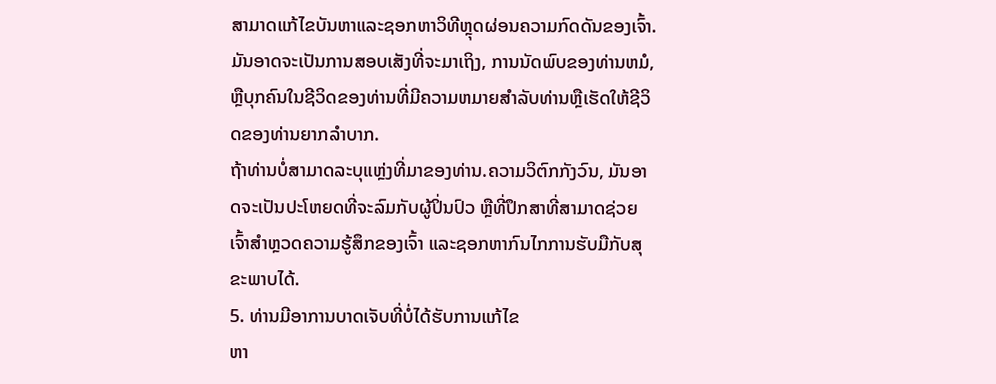ສາມາດແກ້ໄຂບັນຫາແລະຊອກຫາວິທີຫຼຸດຜ່ອນຄວາມກົດດັນຂອງເຈົ້າ. ມັນອາດຈະເປັນການສອບເສັງທີ່ຈະມາເຖິງ, ການນັດພົບຂອງທ່ານຫມໍ, ຫຼືບຸກຄົນໃນຊີວິດຂອງທ່ານທີ່ມີຄວາມຫມາຍສໍາລັບທ່ານຫຼືເຮັດໃຫ້ຊີວິດຂອງທ່ານຍາກລໍາບາກ.
ຖ້າທ່ານບໍ່ສາມາດລະບຸແຫຼ່ງທີ່ມາຂອງທ່ານ.ຄວາມວິຕົກກັງວົນ, ມັນອາດຈະເປັນປະໂຫຍດທີ່ຈະລົມກັບຜູ້ປິ່ນປົວ ຫຼືທີ່ປຶກສາທີ່ສາມາດຊ່ວຍເຈົ້າສຳຫຼວດຄວາມຮູ້ສຶກຂອງເຈົ້າ ແລະຊອກຫາກົນໄກການຮັບມືກັບສຸຂະພາບໄດ້.
5. ທ່ານມີອາການບາດເຈັບທີ່ບໍ່ໄດ້ຮັບການແກ້ໄຂ
ຫາ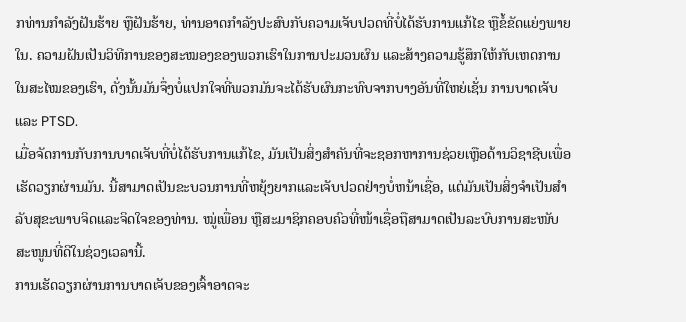ກທ່ານກຳລັງຝັນຮ້າຍ ຫຼືຝັນຮ້າຍ, ທ່ານອາດກຳລັງປະສົບກັບຄວາມເຈັບປວດທີ່ບໍ່ໄດ້ຮັບການແກ້ໄຂ ຫຼືຂໍ້ຂັດແຍ່ງພາຍໃນ. ຄວາມຝັນເປັນວິທີການຂອງສະໝອງຂອງພວກເຮົາໃນການປະມວນຜົນ ແລະສ້າງຄວາມຮູ້ສຶກໃຫ້ກັບເຫດການໃນສະໄໝຂອງເຮົາ, ດັ່ງນັ້ນມັນຈຶ່ງບໍ່ແປກໃຈທີ່ພວກມັນຈະໄດ້ຮັບຜົນກະທົບຈາກບາງອັນທີ່ໃຫຍ່ເຊັ່ນ ການບາດເຈັບ ແລະ PTSD.
ເມື່ອຈັດການກັບການບາດເຈັບທີ່ບໍ່ໄດ້ຮັບການແກ້ໄຂ, ມັນເປັນສິ່ງສໍາຄັນທີ່ຈະຊອກຫາການຊ່ວຍເຫຼືອດ້ານວິຊາຊີບເພື່ອເຮັດວຽກຜ່ານມັນ. ນີ້ສາມາດເປັນຂະບວນການທີ່ຫຍຸ້ງຍາກແລະເຈັບປວດຢ່າງບໍ່ຫນ້າເຊື່ອ, ແຕ່ມັນເປັນສິ່ງຈໍາເປັນສໍາລັບສຸຂະພາບຈິດແລະຈິດໃຈຂອງທ່ານ. ໝູ່ເພື່ອນ ຫຼືສະມາຊິກຄອບຄົວທີ່ໜ້າເຊື່ອຖືສາມາດເປັນລະບົບການສະໜັບສະໜູນທີ່ດີໃນຊ່ວງເວລານີ້.
ການເຮັດວຽກຜ່ານການບາດເຈັບຂອງເຈົ້າອາດຈະ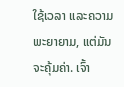ໃຊ້ເວລາ ແລະຄວາມພະຍາຍາມ, ແຕ່ມັນຈະຄຸ້ມຄ່າ. ເຈົ້າ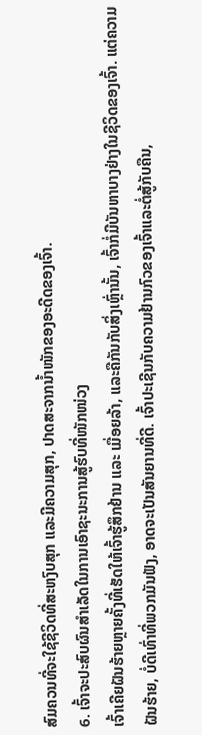ສົມຄວນທີ່ຈະໃຊ້ຊີວິດທີ່ສະຫງົບສຸກ ແລະມີຄວາມສຸກ, ປາດສະຈາກນໍ້າໜັກຂອງອະດີດຂອງເຈົ້າ.
6. ເຈົ້າຈະປະສົບຜົນສຳເລັດໃນການເອົາຊະນະການສູ້ຮົບທີ່ໜັກໜ່ວງ
ເຈົ້າເຄີຍຝັນຮ້າຍຫຼາຍຄັ້ງທີ່ເຮັດໃຫ້ເຈົ້າຮູ້ສຶກຢ້ານ ແລະ ເມື່ອຍລ້າ, ແລະຄືກັນກັບສິ່ງເຫຼົ່ານັ້ນ, ເຈົ້າກໍ່ມີບັນຫາບາງຢ່າງໃນຊີວິດຂອງເຈົ້າ. ແຕ່ຄວາມຝັນຮ້າຍ, ບໍ່ດີເທົ່າທີ່ພວກມັນຟັງ, ອາດຈະເປັນສັນຍານທີ່ດີ. ເຈົ້າປະເຊີນກັບຄວາມຢ້ານກົວຂອງເຈົ້າແລະຕໍ່ສູ້ກັບຄືນ,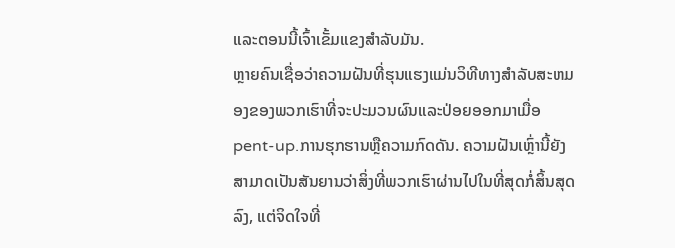ແລະຕອນນີ້ເຈົ້າເຂັ້ມແຂງສໍາລັບມັນ.
ຫຼາຍຄົນເຊື່ອວ່າຄວາມຝັນທີ່ຮຸນແຮງແມ່ນວິທີທາງສໍາລັບສະຫມອງຂອງພວກເຮົາທີ່ຈະປະມວນຜົນແລະປ່ອຍອອກມາເມື່ອ pent-up.ການຮຸກຮານຫຼືຄວາມກົດດັນ. ຄວາມຝັນເຫຼົ່ານີ້ຍັງສາມາດເປັນສັນຍານວ່າສິ່ງທີ່ພວກເຮົາຜ່ານໄປໃນທີ່ສຸດກໍ່ສິ້ນສຸດລົງ, ແຕ່ຈິດໃຈທີ່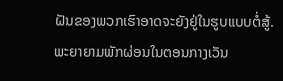ຝັນຂອງພວກເຮົາອາດຈະຍັງຢູ່ໃນຮູບແບບຕໍ່ສູ້. ພະຍາຍາມພັກຜ່ອນໃນຕອນກາງເວັນ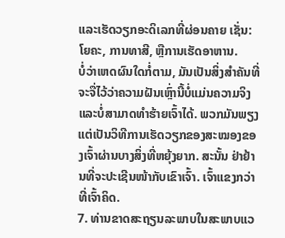ແລະເຮັດວຽກອະດິເລກທີ່ຜ່ອນຄາຍ ເຊັ່ນ: ໂຍຄະ, ການທາສີ, ຫຼືການເຮັດອາຫານ.
ບໍ່ວ່າເຫດຜົນໃດກໍ່ຕາມ, ມັນເປັນສິ່ງສໍາຄັນທີ່ຈະຈື່ໄວ້ວ່າຄວາມຝັນເຫຼົ່ານີ້ບໍ່ແມ່ນຄວາມຈິງ ແລະບໍ່ສາມາດທໍາຮ້າຍເຈົ້າໄດ້. ພວກມັນພຽງແຕ່ເປັນວິທີການເຮັດວຽກຂອງສະໝອງຂອງເຈົ້າຜ່ານບາງສິ່ງທີ່ຫຍຸ້ງຍາກ. ສະນັ້ນ ຢ່າຢ້ານທີ່ຈະປະເຊີນໜ້າກັບເຂົາເຈົ້າ. ເຈົ້າແຂງກວ່າທີ່ເຈົ້າຄິດ.
7. ທ່ານຂາດສະຖຽນລະພາບໃນສະພາບແວ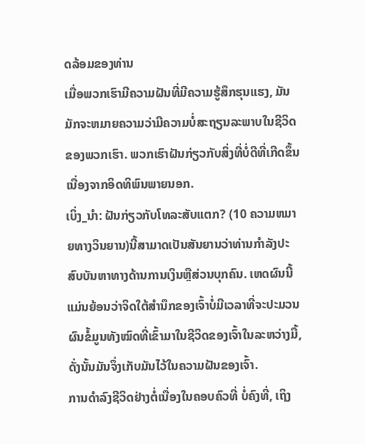ດລ້ອມຂອງທ່ານ
ເມື່ອພວກເຮົາມີຄວາມຝັນທີ່ມີຄວາມຮູ້ສຶກຮຸນແຮງ, ມັນມັກຈະຫມາຍຄວາມວ່າມີຄວາມບໍ່ສະຖຽນລະພາບໃນຊີວິດຂອງພວກເຮົາ. ພວກເຮົາຝັນກ່ຽວກັບສິ່ງທີ່ບໍ່ດີທີ່ເກີດຂຶ້ນເນື່ອງຈາກອິດທິພົນພາຍນອກ.
ເບິ່ງ_ນຳ: ຝັນກ່ຽວກັບໂທລະສັບແຕກ? (10 ຄວາມຫມາຍທາງວິນຍານ)ນີ້ສາມາດເປັນສັນຍານວ່າທ່ານກໍາລັງປະສົບບັນຫາທາງດ້ານການເງິນຫຼືສ່ວນບຸກຄົນ. ເຫດຜົນນີ້ແມ່ນຍ້ອນວ່າຈິດໃຕ້ສໍານຶກຂອງເຈົ້າບໍ່ມີເວລາທີ່ຈະປະມວນຜົນຂໍ້ມູນທັງໝົດທີ່ເຂົ້າມາໃນຊີວິດຂອງເຈົ້າໃນລະຫວ່າງມື້, ດັ່ງນັ້ນມັນຈຶ່ງເກັບມັນໄວ້ໃນຄວາມຝັນຂອງເຈົ້າ.
ການດຳລົງຊີວິດຢ່າງຕໍ່ເນື່ອງໃນຄອບຄົວທີ່ ບໍ່ຄົງທີ່, ເຖິງ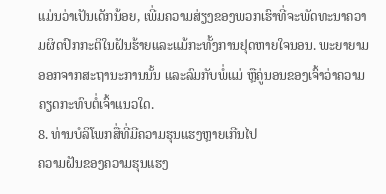ແມ່ນວ່າເປັນເດັກນ້ອຍ, ເພີ່ມຄວາມສ່ຽງຂອງພວກເຮົາທີ່ຈະພັດທະນາຄວາມຜິດປົກກະຕິໃນຝັນຮ້າຍແລະແມ້ກະທັ້ງການຢຸດຫາຍໃຈນອນ. ພະຍາຍາມອອກຈາກສະຖານະການນັ້ນ ແລະລົມກັບພໍ່ແມ່ ຫຼືຄູ່ນອນຂອງເຈົ້າວ່າຄວາມຄຽດກະທົບຕໍ່ເຈົ້າແນວໃດ.
8. ທ່ານບໍລິໂພກສື່ທີ່ມີຄວາມຮຸນແຮງຫຼາຍເກີນໄປ
ຄວາມຝັນຂອງຄວາມຮຸນແຮງ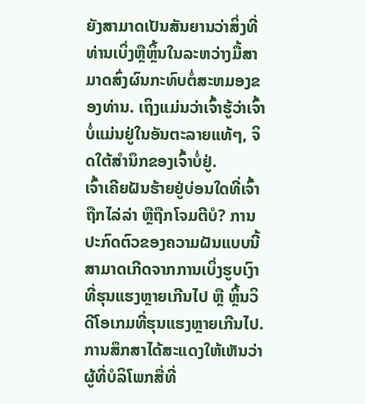ຍັງສາມາດເປັນສັນຍານວ່າສິ່ງທີ່ທ່ານເບິ່ງຫຼືຫຼິ້ນໃນລະຫວ່າງມື້ສາມາດສົ່ງຜົນກະທົບຕໍ່ສະຫມອງຂອງທ່ານ. ເຖິງແມ່ນວ່າເຈົ້າຮູ້ວ່າເຈົ້າບໍ່ແມ່ນຢູ່ໃນອັນຕະລາຍແທ້ໆ, ຈິດໃຕ້ສຳນຶກຂອງເຈົ້າບໍ່ຢູ່.
ເຈົ້າເຄີຍຝັນຮ້າຍຢູ່ບ່ອນໃດທີ່ເຈົ້າຖືກໄລ່ລ່າ ຫຼືຖືກໂຈມຕີບໍ? ການປະກົດຕົວຂອງຄວາມຝັນແບບນີ້ສາມາດເກີດຈາກການເບິ່ງຮູບເງົາທີ່ຮຸນແຮງຫຼາຍເກີນໄປ ຫຼື ຫຼິ້ນວິດີໂອເກມທີ່ຮຸນແຮງຫຼາຍເກີນໄປ. ການສຶກສາໄດ້ສະແດງໃຫ້ເຫັນວ່າຜູ້ທີ່ບໍລິໂພກສື່ທີ່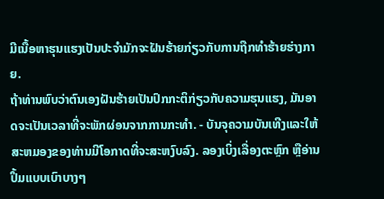ມີເນື້ອຫາຮຸນແຮງເປັນປະຈໍາມັກຈະຝັນຮ້າຍກ່ຽວກັບການຖືກທໍາຮ້າຍຮ່າງກາຍ.
ຖ້າທ່ານພົບວ່າຕົນເອງຝັນຮ້າຍເປັນປົກກະຕິກ່ຽວກັບຄວາມຮຸນແຮງ, ມັນອາດຈະເປັນເວລາທີ່ຈະພັກຜ່ອນຈາກການກະທໍາ. - ບັນຈຸຄວາມບັນເທີງແລະໃຫ້ສະຫມອງຂອງທ່ານມີໂອກາດທີ່ຈະສະຫງົບລົງ. ລອງເບິ່ງເລື່ອງຕະຫຼົກ ຫຼືອ່ານປຶ້ມແບບເບົາບາງໆ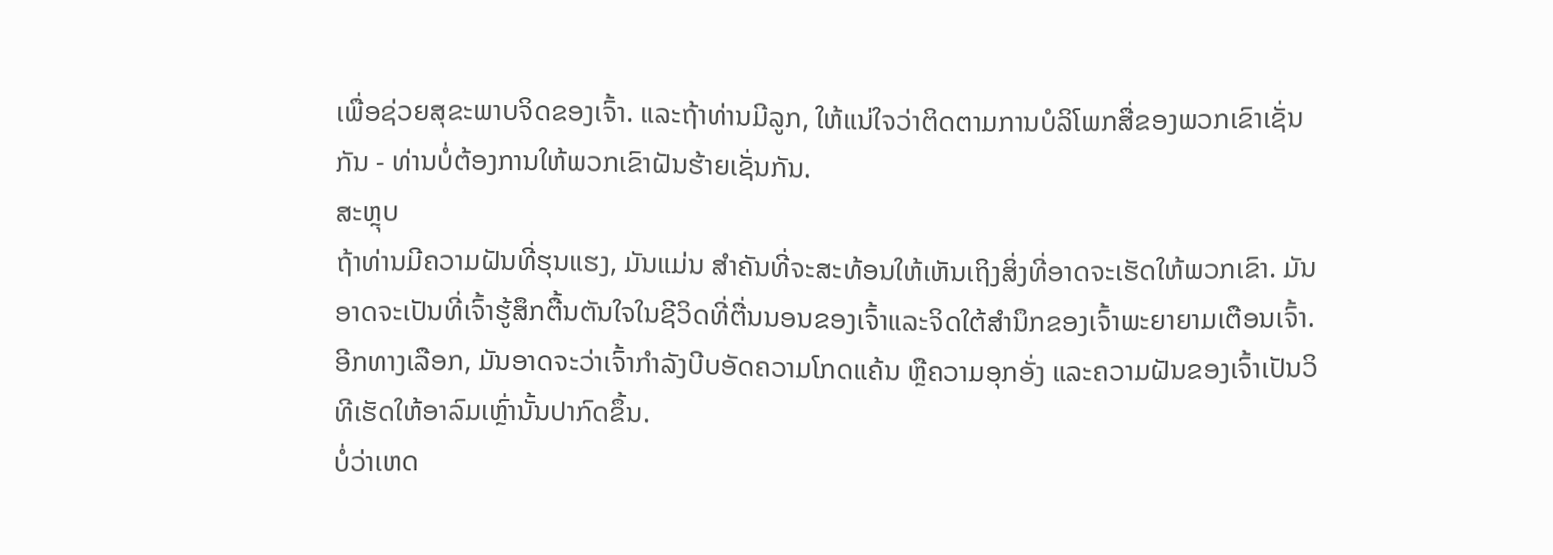ເພື່ອຊ່ວຍສຸຂະພາບຈິດຂອງເຈົ້າ. ແລະຖ້າທ່ານມີລູກ, ໃຫ້ແນ່ໃຈວ່າຕິດຕາມການບໍລິໂພກສື່ຂອງພວກເຂົາເຊັ່ນກັນ - ທ່ານບໍ່ຕ້ອງການໃຫ້ພວກເຂົາຝັນຮ້າຍເຊັ່ນກັນ.
ສະຫຼຸບ
ຖ້າທ່ານມີຄວາມຝັນທີ່ຮຸນແຮງ, ມັນແມ່ນ ສໍາຄັນທີ່ຈະສະທ້ອນໃຫ້ເຫັນເຖິງສິ່ງທີ່ອາດຈະເຮັດໃຫ້ພວກເຂົາ. ມັນອາດຈະເປັນທີ່ເຈົ້າຮູ້ສຶກຕື້ນຕັນໃຈໃນຊີວິດທີ່ຕື່ນນອນຂອງເຈົ້າແລະຈິດໃຕ້ສໍານຶກຂອງເຈົ້າພະຍາຍາມເຕືອນເຈົ້າ. ອີກທາງເລືອກ, ມັນອາດຈະວ່າເຈົ້າກໍາລັງບີບອັດຄວາມໂກດແຄ້ນ ຫຼືຄວາມອຸກອັ່ງ ແລະຄວາມຝັນຂອງເຈົ້າເປັນວິທີເຮັດໃຫ້ອາລົມເຫຼົ່ານັ້ນປາກົດຂຶ້ນ.
ບໍ່ວ່າເຫດ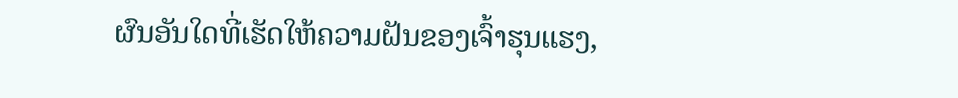ຜົນອັນໃດທີ່ເຮັດໃຫ້ຄວາມຝັນຂອງເຈົ້າຮຸນແຮງ,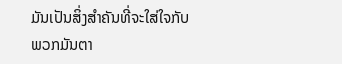ມັນເປັນສິ່ງສໍາຄັນທີ່ຈະໃສ່ໃຈກັບພວກມັນຕາ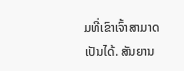ມທີ່ເຂົາເຈົ້າສາມາດເປັນໄດ້. ສັນຍານ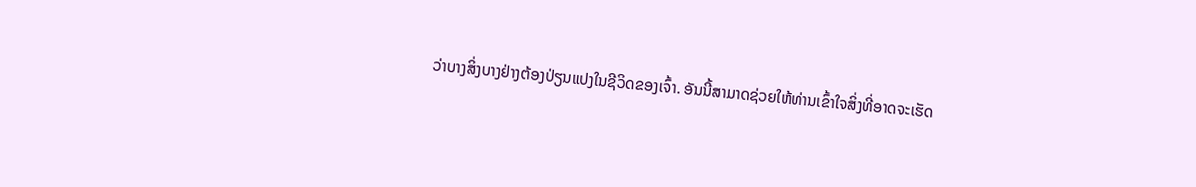ວ່າບາງສິ່ງບາງຢ່າງຕ້ອງປ່ຽນແປງໃນຊີວິດຂອງເຈົ້າ. ອັນນີ້ສາມາດຊ່ວຍໃຫ້ທ່ານເຂົ້າໃຈສິ່ງທີ່ອາດຈະເຮັດ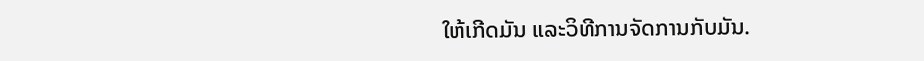ໃຫ້ເກີດມັນ ແລະວິທີການຈັດການກັບມັນ.